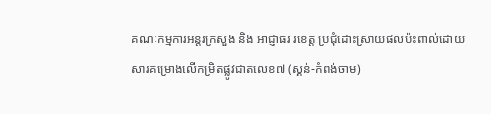គណៈកម្មការអន្តរក្រសួង និង អាជ្ញាធរ រខេត្ត ប្រជុំដោះស្រាយផលប៉ះពាល់ដោយសារគម្រោងលើកម្រិតផ្លូវជាតលេខ៧ (ស្គន់-កំពង់ចាម)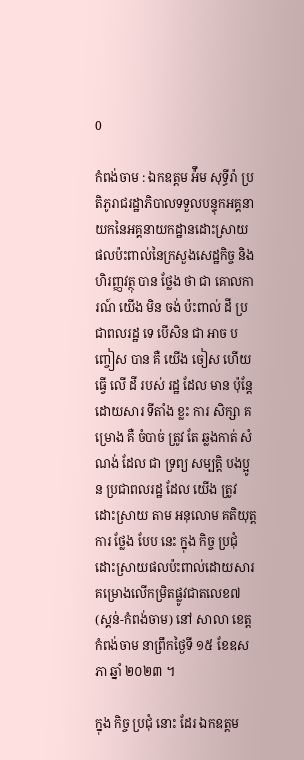0

កំពង់ចាម : ឯកឧត្តម អ៉ឹម សុទ្ធីរ៉ា ប្រតិភូរាជរដ្ឋាភិបាលទទួលបន្ទុកអគ្គនាយកនៃអគ្គនាយកដ្ឋានដោះស្រាយ ផលប៉ះពាល់នៃក្រសួងសេដ្ឋកិច្ច និងហិរញ្ញវត្ថុ បាន ថ្លែង ថា ជា គោលការណ៍ យើង មិន ចង់ ប៉ះពាល់ ដី ប្រជាពលរដ្ឋ ទេ បេីសិន ជា អាច បញ្ចៀស បាន គឺ យើង ចៀស ហេីយ ធ្វើ លេី ដី របស់ រដ្ឋ ដែល មាន ប៉ុន្តែ ដោយសារ ទីតាំង ខ្លះ ការ សិក្សា គម្រោង គឺ ចំបាច់ ត្រូវ តែ ឆ្លងកាត់ សំណង់ ដែល ជា ទ្រព្យ សម្បត្តិ បងប្អូន ប្រជាពលរដ្ឋ ដែល យើង ត្រូវ ដោះស្រាយ តាម អនុលោម គតិយុត្ត ការ ថ្លែង បែប នេះ ក្នុង កិច្ច ប្រជុំដោះស្រាយផលប៉ះពាល់ដោយសារគម្រោងលើកម្រិតផ្លូវជាតលេខ៧ (ស្គន់-កំពង់ចាម) នៅ សាលា ខេត្ត កំពង់ចាម នាព្រឹកថ្ងៃទី ១៥ ខែឧសភា ឆ្នាំ ២០២៣ ។

ក្នុង កិច្ច ប្រជុំ នោះ ដែរ ឯកឧត្តម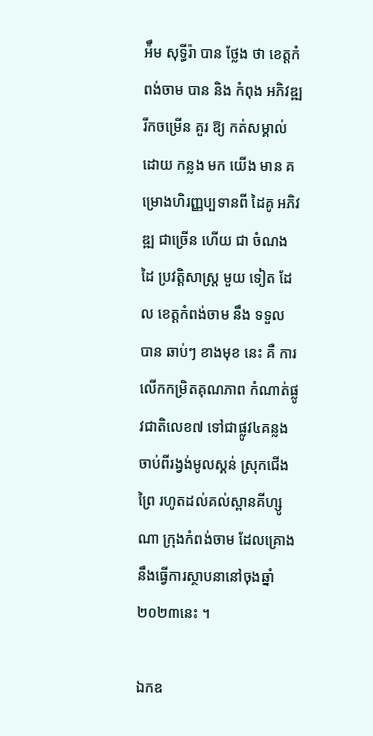អ៉ឹម សុទ្ធីរ៉ា បាន ថ្លែង ថា ខេត្តកំពង់ចាម បាន និង កំពុង អភិវឌ្ឍ រីកចម្រើន គួរ ឱ្យ កត់សម្គាល់ ដោយ កន្លង មក យើង មាន គម្រោងហិរញ្ញប្បទានពី ដៃគូ អភិវឌ្ឍ ជាច្រើន ហើយ ជា ចំណង ដៃ ប្រវត្តិសាស្ត្រ មួយ ទៀត ដែល ខេត្តកំពង់ចាម នឹង ទទួល បាន ឆាប់ៗ ខាងមុខ នេះ គឺ ការ លេីកកម្រិតគុណភាព កំណាត់ផ្លូវជាតិលេខ៧ ទៅជាផ្លូវ៤គន្លង ចាប់ពីរង្វង់មូលស្គន់ ស្រុកជើងព្រៃ រហូតដល់គល់ស្ពានគីហ្សូណា ក្រុងកំពង់ចាម ដែលគ្រោងនឹងធ្វើការស្ថាបនានៅចុងឆ្នាំ២០២៣នេះ ។

ឯកឧ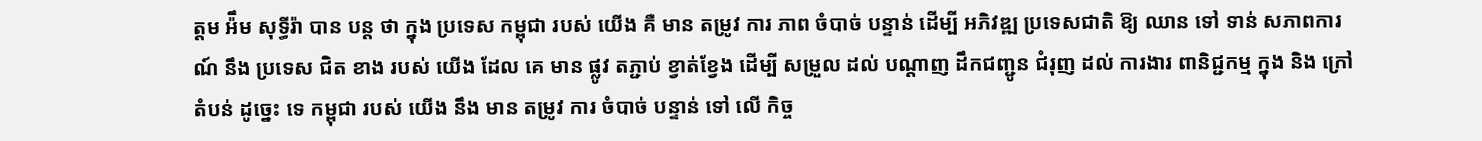ត្តម អ៉ឹម សុទ្ធីរ៉ា បាន បន្ត ថា ក្នុង ប្រទេស កម្ពុជា របស់ យើង គឺ មាន តម្រូវ ការ ភាព ចំបាច់ បន្ទាន់ ដេីម្បី អភិវឌ្ឍ ប្រទេសជាតិ ឱ្យ ឈាន ទៅ ទាន់ សភាពការណ៍ នឹង ប្រទេស ជិត ខាង របស់ យើង ដែល គេ មាន ផ្លូវ តភ្ជាប់ ខ្វាត់ខ្វែង ដើម្បី សម្រួល ដល់ បណ្ដាញ ដឹកជញ្ជូន ជំរុញ ដល់ ការងារ ពានិជ្ជកម្ម ក្នុង និង ក្រៅ តំបន់ ដូច្នេះ ទេ កម្ពុជា របស់ យើង នឹង មាន តម្រូវ ការ ចំបាច់ បន្ទាន់ ទៅ លេី កិច្ច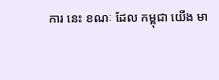ការ នេះ ខណៈ ដែល កម្ពុជា យើង មា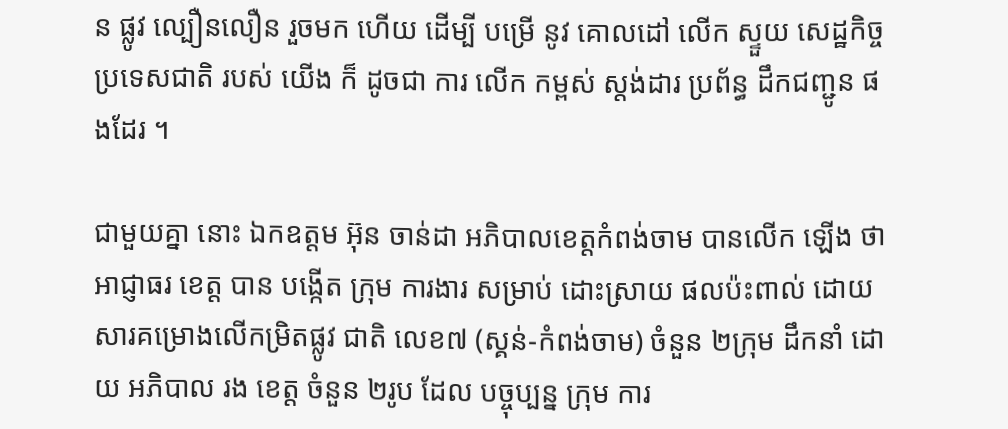ន ផ្លូវ ល្បឿនលឿន រួចមក ហើយ ដេីម្បី បម្រើ នូវ គោលដៅ លេីក ស្ទួយ សេដ្ឋកិច្ច ប្រទេសជាតិ របស់ យើង ក៏ ដូចជា ការ លេីក កម្ពស់ ស្តង់ដារ ប្រព័ន្ធ ដឹកជញ្ជូន ផងដែរ ។

ជាមួយគ្នា នោះ ឯកឧត្ដម អ៊ុន ចាន់ដា អភិបាលខេត្តកំពង់ចាម បានលើក ឡើង ថា អាជ្ញាធរ ខេត្ត បាន បង្កើត ក្រុម ការងារ សម្រាប់ ដោះស្រាយ ផលប៉ះពាល់ ដោយសារគម្រោងលើកម្រិតផ្លូវ ជាតិ លេខ៧ (ស្គន់-កំពង់ចាម) ចំនួន ២ក្រុម ដឹកនាំ ដោយ អភិបាល រង ខេត្ត ចំនួន ២រូប ដែល បច្ចុប្បន្ន ក្រុម ការ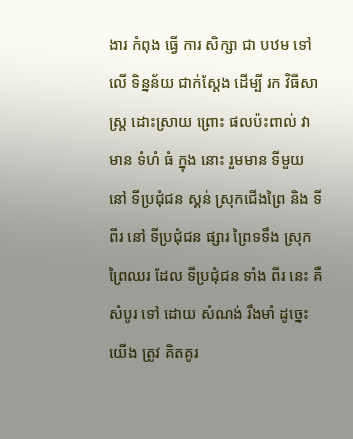ងារ កំពុង ធ្វើ ការ សិក្សា ជា បឋម ទៅ លើ ទិន្នន័យ ជាក់ស្ដែង ដើម្បី រក វិធីសាស្ត្រ ដោះស្រាយ ព្រោះ ផលប៉ះពាល់ វា មាន ទំហំ ធំ ក្នុង នោះ រួមមាន ទីមួយ នៅ ទីប្រជុំជន ស្គន់ ស្រុកជេីងព្រៃ និង ទីពីរ នៅ ទីប្រជុំជន ផ្សារ ព្រៃទទឹង ស្រុកព្រៃឈរ ដែល ទីប្រជុំជន ទាំង ពីរ នេះ គឺ សំបូរ ទៅ ដោយ សំណង់ រឹងមាំ ដូច្នេះ យើង ត្រូវ គិតគូរ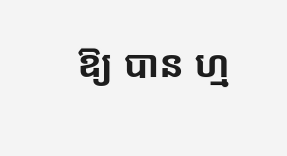ឱ្យ បាន ហ្ម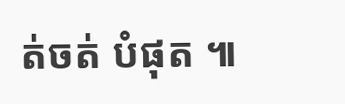ត់ចត់ បំផុត ៕